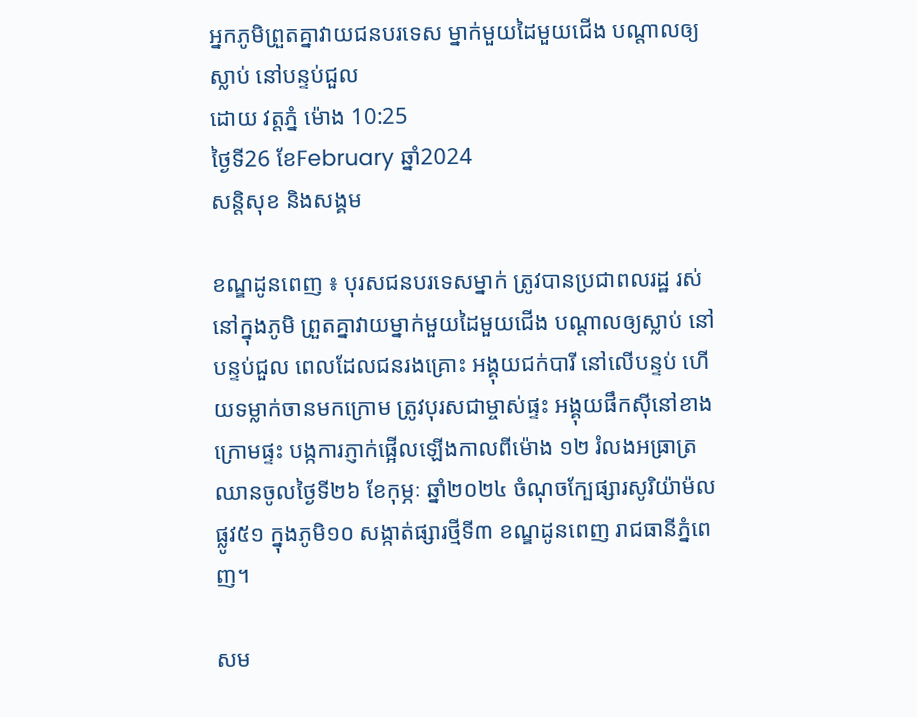អ្នកភូមិព្រួតគ្នាវាយជនបរទេស ម្នាក់មួយដៃមួយជើង បណ្តាលឲ្យស្លាប់ នៅបន្ទប់ជួល
ដោយ វត្តភ្នំ ម៉ោង 10:25
ថ្ងៃទី26 ខែFebruary ឆ្នាំ2024
សន្តិសុខ និងសង្គម

ខណ្ឌដូនពេញ ៖ បុរសជនបរទេសម្នាក់ ត្រូវបានប្រជាពលរដ្ឋ រស់នៅក្នុងភូមិ ព្រួតគ្នាវាយម្នាក់មួយដៃមួយជើង បណ្តាលឲ្យស្លាប់ នៅបន្ទប់ជួល ពេលដែលជនរងគ្រោះ អង្គុយជក់បារី នៅលើបន្ទប់ ហើយទម្លាក់ចានមកក្រោម ត្រូវបុរសជាម្ចាស់ផ្ទះ អង្គុយផឹកស៊ីនៅខាងក្រោមផ្ទះ បង្កការភ្ញាក់ផ្អើលឡើងកាលពីម៉ោង ១២ រំលងអធ្រាត្រ ឈានចូលថ្ងៃទី២៦ ខែកុម្ភៈ ឆ្នាំ២០២៤ ចំណុចក្បែផ្សារសូរិយ៉ាម៉ល ផ្លូវ៥១ ក្នុងភូមិ១០ សង្កាត់ផ្សារថ្មីទី៣ ខណ្ឌដូនពេញ រាជធានីភ្នំពេញ។

សម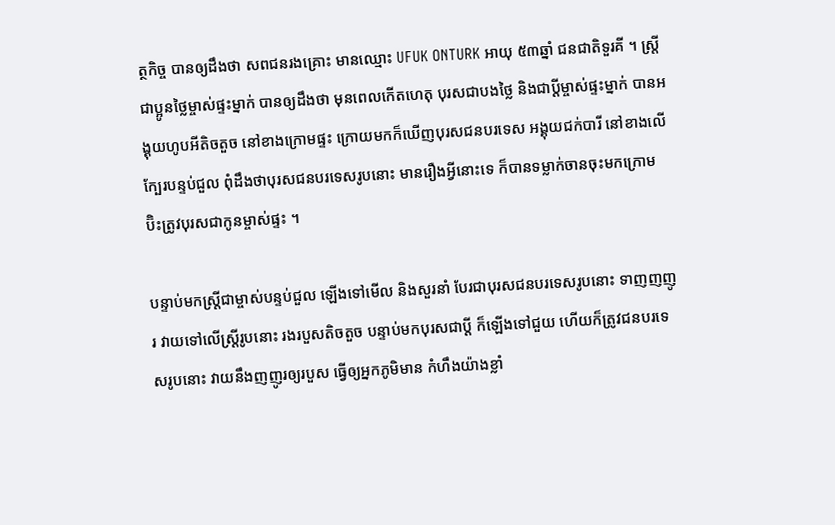ត្ថកិច្ច បានឲ្យដឹងថា សពជនរងគ្រោះ មានឈ្មោះ UFUK ONTURK អាយុ ៥៣ឆ្នាំ ជនជាតិទួរគី ។ ស្រ្តីជាប្អូនថ្លៃម្ចាស់ផ្ទះម្នាក់ បានឲ្យដឹងថា មុនពេលកើតហេតុ បុរសជាបងថ្លៃ និងជាប្តីម្ចាស់ផ្ទះម្នាក់ បានអង្គុយហូបអីតិចតួច នៅខាងក្រោមផ្ទះ ក្រោយមកក៏ឃើញបុរសជនបរទេស អង្គុយជក់បារី នៅខាងលើក្បែរបន្ទប់ជួល ពុំដឹងថាបុរសជនបរទេសរូបនោះ មានរឿងអ្វីនោះទេ ក៏បានទម្លាក់ចានចុះមកក្រោម ប៊ិះត្រូវបុរសជាកូនម្ចាស់ផ្ទះ ។

បន្ទាប់មកស្រ្តីជាម្ចាស់បន្ទប់ជួល ឡើងទៅមើល និងសួរនាំ បែរជាបុរសជនបរទេសរូបនោះ ទាញញញូរ វាយទៅលើស្រ្តីរូបនោះ រងរបួសតិចតួច បន្ទាប់មកបុរសជាប្តី ក៏ឡើងទៅជួយ ហើយក៏ត្រូវជនបរទេសរូបនោះ វាយនឹងញញូរឲ្យរបួស ធ្វើឲ្យអ្នកភូមិមាន កំហឹងយ៉ាងខ្លាំ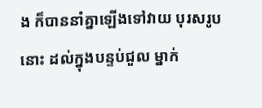ង ក៏បាននាំគ្នាឡើងទៅវាយ បុរសរូបនោះ ដល់ក្នុងបន្ទប់ជួល ម្នាក់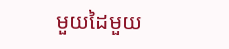មួយដៃមួយ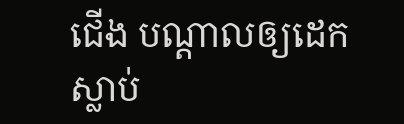ជើង បណ្ដាលឲ្យដេកស្លាប់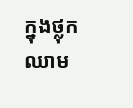ក្នុងថ្លុកឈាម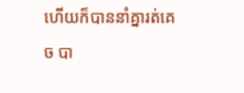ហើយក៏បាននាំគ្នារត់គេច បា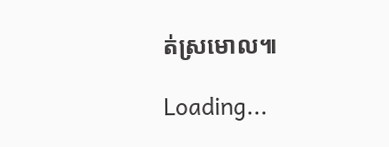ត់ស្រមោល៕

Loading...